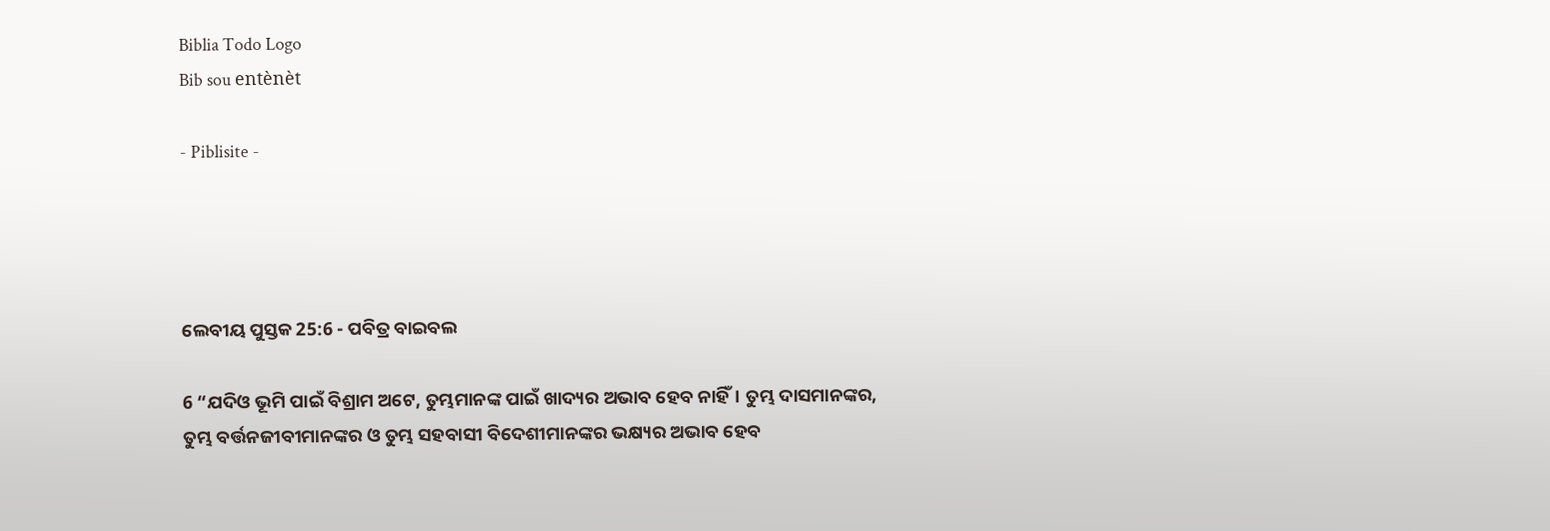Biblia Todo Logo
Bib sou entènèt

- Piblisite -




ଲେବୀୟ ପୁସ୍ତକ 25:6 - ପବିତ୍ର ବାଇବଲ

6 “ଯଦିଓ ଭୂମି ପାଇଁ ବିଶ୍ରାମ ଅଟେ, ତୁମ୍ଭମାନଙ୍କ ପାଇଁ ଖାଦ୍ୟର ଅଭାବ ହେବ ନାହିଁ। ତୁମ୍ଭ ଦାସମାନଙ୍କର, ତୁମ୍ଭ ବର୍ତ୍ତନଜୀବୀମାନଙ୍କର ଓ ତୁମ୍ଭ ସହବାସୀ ବିଦେଶୀମାନଙ୍କର ଭକ୍ଷ୍ୟର ଅଭାବ ହେବ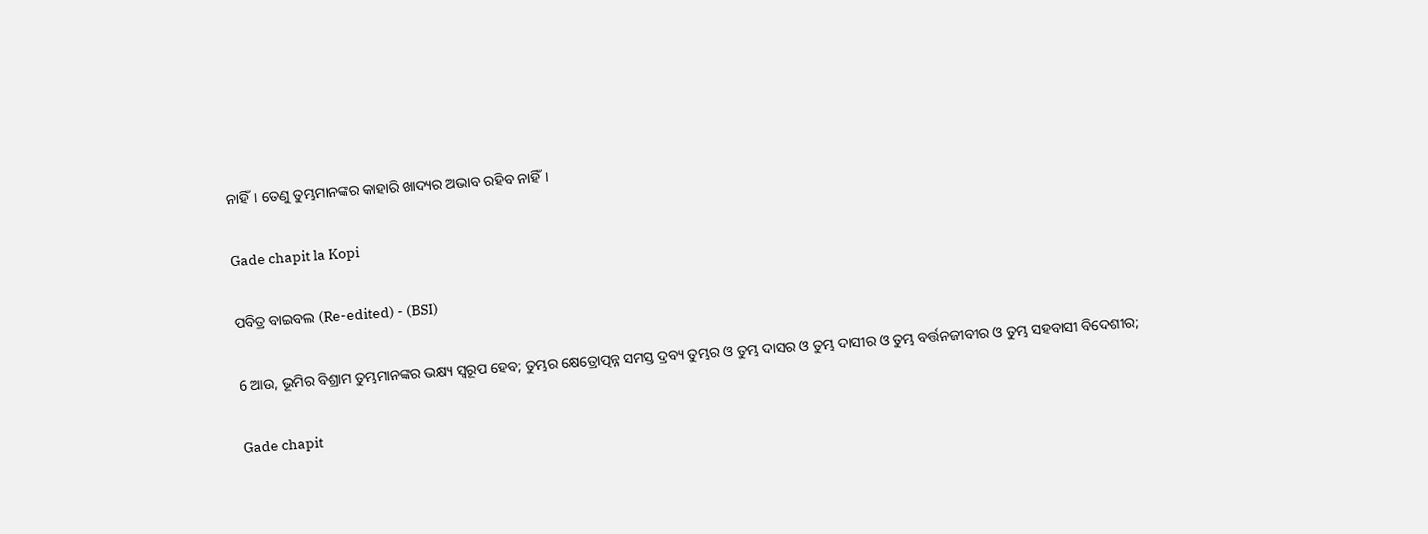ନାହିଁ। ତେଣୁ ତୁମ୍ଭମାନଙ୍କର କାହାରି ଖାଦ୍ୟର ଅଭାବ ରହିବ ନାହିଁ।

Gade chapit la Kopi

ପବିତ୍ର ବାଇବଲ (Re-edited) - (BSI)

6 ଆଉ, ଭୂମିର ବିଶ୍ରାମ ତୁମ୍ଭମାନଙ୍କର ଭକ୍ଷ୍ୟ ସ୍ଵରୂପ ହେବ; ତୁମ୍ଭର କ୍ଷେତ୍ରୋତ୍ପନ୍ନ ସମସ୍ତ ଦ୍ରବ୍ୟ ତୁମ୍ଭର ଓ ତୁମ୍ଭ ଦାସର ଓ ତୁମ୍ଭ ଦାସୀର ଓ ତୁମ୍ଭ ବର୍ତ୍ତନଜୀବୀର ଓ ତୁମ୍ଭ ସହବାସୀ ବିଦେଶୀର;

Gade chapit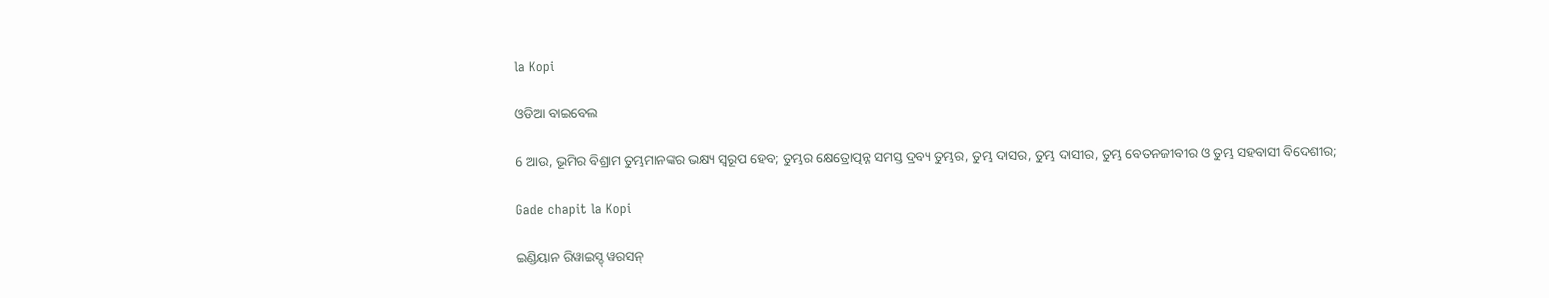la Kopi

ଓଡିଆ ବାଇବେଲ

6 ଆଉ, ଭୂମିର ବିଶ୍ରାମ ତୁମ୍ଭମାନଙ୍କର ଭକ୍ଷ୍ୟ ସ୍ୱରୂପ ହେବ; ତୁମ୍ଭର କ୍ଷେତ୍ରୋତ୍ପନ୍ନ ସମସ୍ତ ଦ୍ରବ୍ୟ ତୁମ୍ଭର, ତୁମ୍ଭ ଦାସର, ତୁମ୍ଭ ଦାସୀର, ତୁମ୍ଭ ବେତନଜୀବୀର ଓ ତୁମ୍ଭ ସହବାସୀ ବିଦେଶୀର;

Gade chapit la Kopi

ଇଣ୍ଡିୟାନ ରିୱାଇସ୍ଡ୍ ୱରସନ୍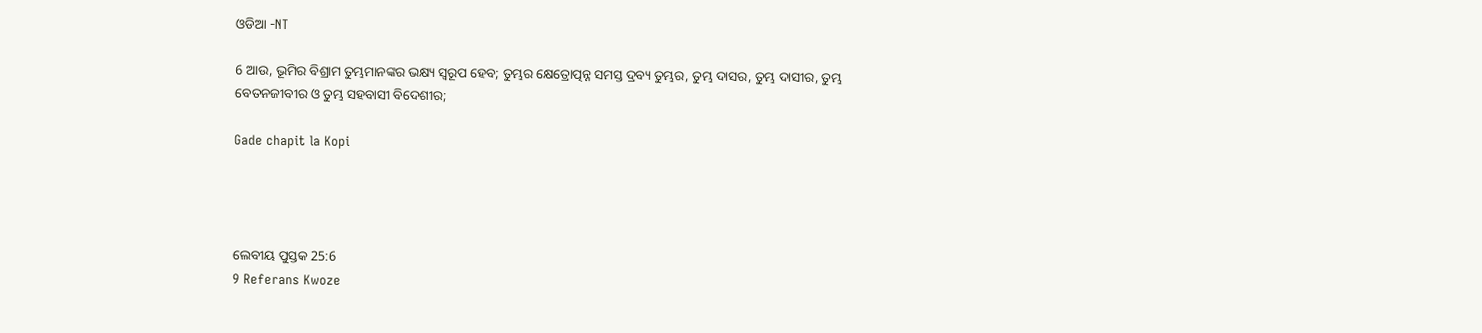ଓଡିଆ -NT

6 ଆଉ, ଭୂମିର ବିଶ୍ରାମ ତୁମ୍ଭମାନଙ୍କର ଭକ୍ଷ୍ୟ ସ୍ୱରୂପ ହେବ; ତୁମ୍ଭର କ୍ଷେତ୍ରୋତ୍ପନ୍ନ ସମସ୍ତ ଦ୍ରବ୍ୟ ତୁମ୍ଭର, ତୁମ୍ଭ ଦାସର, ତୁମ୍ଭ ଦାସୀର, ତୁମ୍ଭ ବେତନଜୀବୀର ଓ ତୁମ୍ଭ ସହବାସୀ ବିଦେଶୀର;

Gade chapit la Kopi




ଲେବୀୟ ପୁସ୍ତକ 25:6
9 Referans Kwoze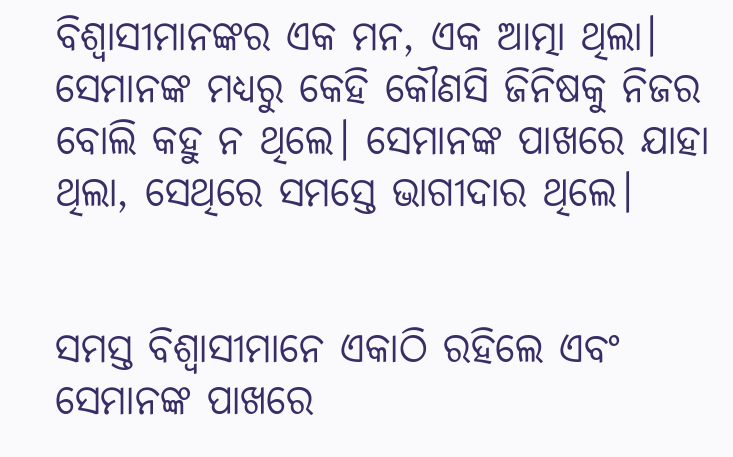ବିଶ୍ୱାସୀମାନଙ୍କର ଏକ ମନ, ଏକ ଆତ୍ମା ଥିଲା। ସେମାନଙ୍କ ମଧ୍ୟରୁ କେହି କୌଣସି ଜିନିଷକୁ ନିଜର ବୋଲି କହୁ ନ ଥିଲେ। ସେମାନଙ୍କ ପାଖରେ ଯାହା ଥିଲା, ସେଥିରେ ସମସ୍ତେ ଭାଗୀଦାର ଥିଲେ।


ସମସ୍ତ ବିଶ୍ୱାସୀମାନେ ଏକାଠି ରହିଲେ ଏବଂ ସେମାନଙ୍କ ପାଖରେ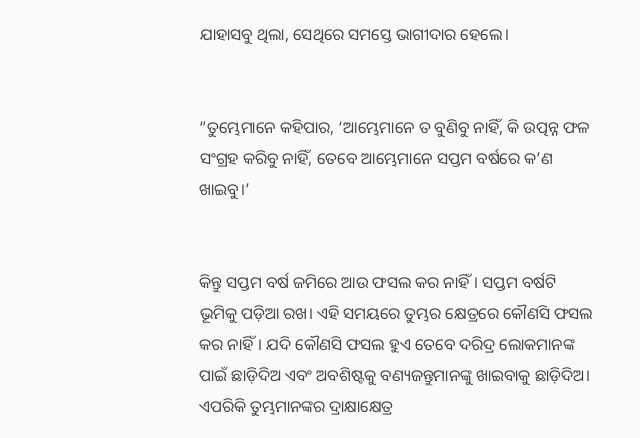ଯାହାସବୁ ଥିଲା, ସେଥିରେ ସମସ୍ତେ ଭାଗୀଦାର ହେଲେ।


“ତୁମ୍ଭେମାନେ କହିପାର, ‘ଆମ୍ଭେମାନେ ତ ବୁଣିବୁ ନାହିଁ, କି ଉତ୍ପନ୍ନ ଫଳ ସଂଗ୍ରହ କରିବୁ ନାହିଁ, ତେବେ ଆମ୍ଭେମାନେ ସପ୍ତମ ବର୍ଷରେ କ’ଣ ଖାଇବୁ।’


କିନ୍ତୁ ସପ୍ତମ ବର୍ଷ ଜମିରେ ଆଉ ଫସଲ କର ନାହିଁ। ସପ୍ତମ ବର୍ଷଟି ଭୂମିକୁ ପଡ଼ିଆ ରଖ। ଏହି ସମୟରେ ତୁମ୍ଭର କ୍ଷେତ୍ରରେ କୌଣସି ଫସଲ କର ନାହିଁ। ଯଦି କୌଣସି ଫସଲ ହୁଏ ତେବେ ଦରିଦ୍ର ଲୋକମାନଙ୍କ ପାଇଁ ଛାଡ଼ିଦିଅ ଏବଂ ଅବଶିଷ୍ଟକୁ ବଣ୍ୟଜନ୍ତୁମାନଙ୍କୁ ଖାଇବାକୁ ଛାଡ଼ିଦିଅ। ଏପରିକି ତୁମ୍ଭମାନଙ୍କର ଦ୍ରାକ୍ଷାକ୍ଷେତ୍ର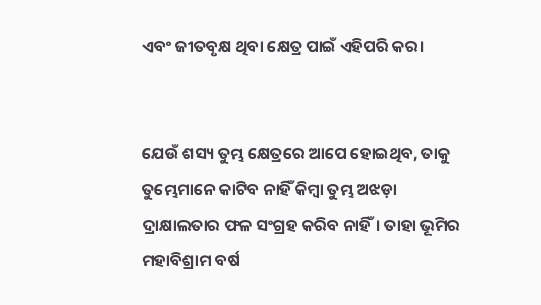ଏବଂ ଜୀତବୃକ୍ଷ ଥିବା କ୍ଷେତ୍ର ପାଇଁ ଏହିପରି କର।


ଯେଉଁ ଶସ୍ୟ ତୁମ୍ଭ କ୍ଷେତ୍ରରେ ଆପେ ହୋଇଥିବ, ତାକୁ ତୁମ୍ଭେମାନେ କାଟିବ ନାହିଁ କିମ୍ବା ତୁମ୍ଭ ଅଝଡ଼ା ଦ୍ରାକ୍ଷାଲତାର ଫଳ ସଂଗ୍ରହ କରିବ ନାହିଁ। ତାହା ଭୂମିର ମହାବିଶ୍ରାମ ବର୍ଷ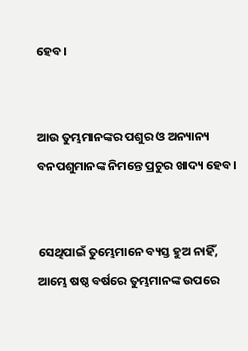ହେବ।


ଆଉ ତୁମ୍ଭମାନଙ୍କର ପଶୁର ଓ ଅନ୍ୟାନ୍ୟ ବନପଶୁମାନଙ୍କ ନିମନ୍ତେ ପ୍ରଚୁର ଖାଦ୍ୟ ହେବ।


ସେଥିପାଇଁ ତୁମ୍ଭେମାନେ ବ୍ୟସ୍ତ ହୁଅ ନାହିଁ, ଆମ୍ଭେ ଷଷ୍ଠ ବର୍ଷରେ ତୁମ୍ଭମାନଙ୍କ ଉପରେ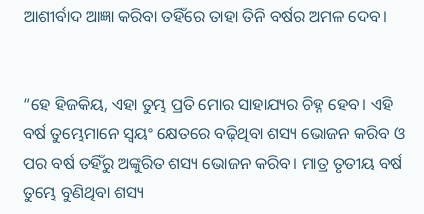ଆଶୀର୍ବାଦ ଆଜ୍ଞା କରିବା ତହିଁରେ ତାହା ତିନି ବର୍ଷର ଅମଳ ଦେବ।


“ହେ ହିଜକିୟ, ଏହା ତୁମ୍ଭ ପ୍ରତି ମୋର ସାହାଯ୍ୟର ଚିହ୍ନ ହେବ। ଏହି ବର୍ଷ ତୁମ୍ଭେମାନେ ସ୍ୱୟଂ କ୍ଷେତରେ ବଢ଼ିଥିବା ଶସ୍ୟ ଭୋଜନ କରିବ ଓ ପର ବର୍ଷ ତହିଁରୁ ଅଙ୍କୁରିତ ଶସ୍ୟ ଭୋଜନ କରିବ। ମାତ୍ର ତୃତୀୟ ବର୍ଷ ତୁମ୍ଭେ ବୁଣିଥିବା ଶସ୍ୟ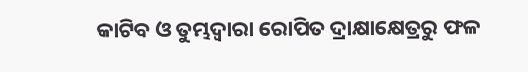କାଟିବ ଓ ତୁମ୍ଭଦ୍ୱାରା ରୋପିତ ଦ୍ରାକ୍ଷାକ୍ଷେତ୍ରରୁ ଫଳ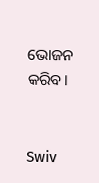ଭୋଜନ କରିବ।


Swiv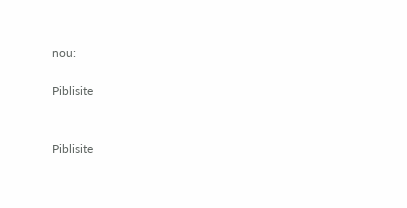nou:

Piblisite


Piblisite